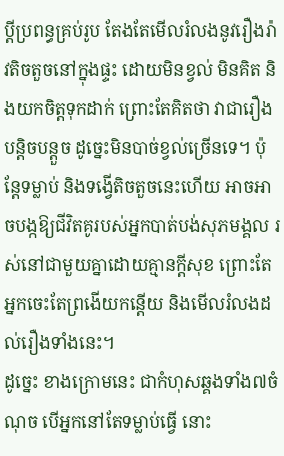ប្ដីប្រពន្ធគ្រប់រូប តែងតែមើលរំលងនូវរឿងរ៉ាវតិចតួចនៅក្នុងផ្ទះ ដោយមិនខ្វល់ មិនគិត និងយកចិត្តទុកដាក់ ព្រោះតែគិតថា វាជារឿងបន្តិចបន្តួច ដូច្នេះមិនបាច់ខ្វល់ច្រើនទេ។ ប៉ុន្តែទម្លាប់ និងទង្វើតិចតួចនេះហើយ អាចអាចបង្កឱ្យជីវិតគូរបស់អ្នកបាត់បង់សុភមង្គល រស់នៅជាមួយគ្នាដោយគ្មានក្ដីសុខ ព្រោះតែអ្នកចេះតែព្រងើយកន្តើយ និងមើលរំលងដល់រឿងទាំងនេះ។
ដូច្នេះ ខាងក្រោមនេះ ជាកំហុសឆ្គងទាំង៧ចំណុច បើអ្នកនៅតែទម្លាប់ធ្វើ នោះ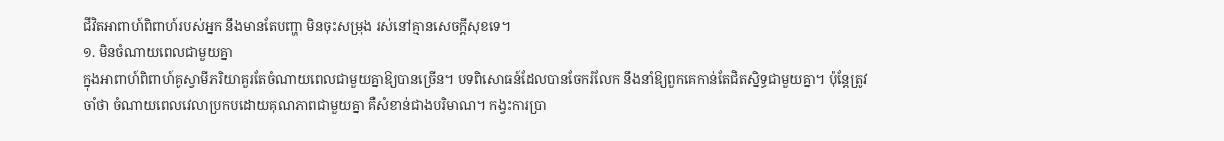ជីវិតអាពាហ៍ពិពាហ៍របស់អ្នក នឹងមានតែបញ្ហា មិនចុះសម្រុង រស់នៅគ្មានសេចក្ដីសុខទេ។
១. មិនចំណាយពេលជាមួយគ្នា
ក្នុងអាពាហ៍ពិពាហ៍គូស្វាមីភរិយាគួរតែចំណាយពេលជាមួយគ្នាឱ្យបានច្រើន។ បទពិសោធន៍ដែលបានចែករំលែក នឹងនាំឱ្យពួកគេកាន់តែជិតស្និទ្ធជាមួយគ្នា។ ប៉ុន្តែត្រូវចាំថា ចំណាយពេលវេលាប្រកបដោយគុណភាពជាមួយគ្នា គឺសំខាន់ជាងបរិមាណ។ កង្វះការប្រា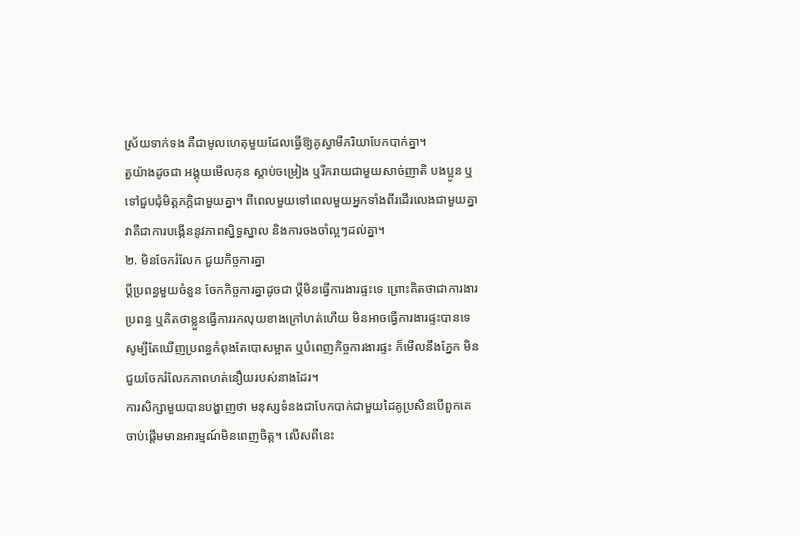ស្រ័យទាក់ទង គឺជាមូលហេតុមួយដែលធ្វើឱ្យគូស្វាមីភរិយាបែកបាក់គ្នា។
តួយ៉ាងដូចជា អង្គុយមើលកុន ស្ដាប់ចម្រៀង ឬរីករាយជាមួយសាច់ញាតិ បងប្អូន ឬទៅជួបជុំមិត្តភក្តិជាមួយគ្នា។ ពីពេលមួយទៅពេលមួយអ្នកទាំងពីរដើរលេងជាមួយគ្នា វាគឺជាការបង្កើននូវភាពស្និទ្ធស្នាល និងការចងចាំល្អៗដល់គ្នា។
២. មិនចែករំលែក ជួយកិច្ចការគ្នា
ប្ដីប្រពន្ធមួយចំនួន ចែកកិច្ចការគ្នាដូចជា ប្ដីមិនធ្វើការងារផ្ទះទេ ព្រោះគិតថាជាការងារប្រពន្ធ ឬគិតថាខ្លួនធ្វើការរកលុយខាងក្រៅហត់ហើយ មិនអាចធ្វើការងារផ្ទះបានទេ សូម្បីតែឃើញប្រពន្ធកំពុងតែបោសម្អាត ឬបំពេញកិច្ចការងារផ្ទះ ក៏មើលនឹងភ្នែក មិនជួយចែករំលែកភាពហត់នឿយរបស់នាងដែរ។
ការសិក្សាមួយបានបង្ហាញថា មនុស្សទំនងជាបែកបាក់ជាមួយដៃគូប្រសិនបើពួកគេចាប់ផ្តើមមានអារម្មណ៍មិនពេញចិត្ត។ លើសពីនេះ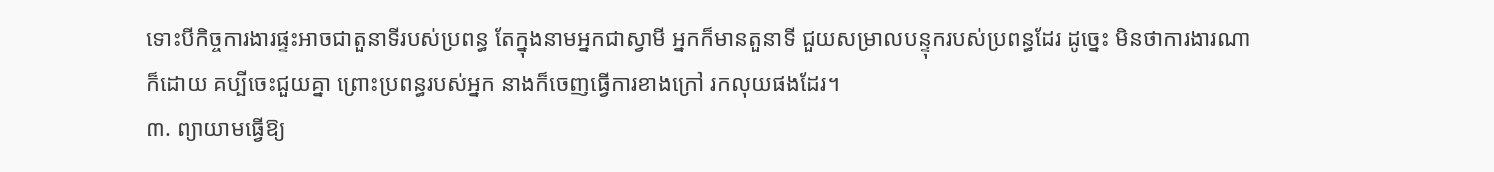ទោះបីកិច្ចការងារផ្ទះអាចជាតួនាទីរបស់ប្រពន្ធ តែក្នុងនាមអ្នកជាស្វាមី អ្នកក៏មានតួនាទី ជួយសម្រាលបន្ទុករបស់ប្រពន្ធដែរ ដូច្នេះ មិនថាការងារណាក៏ដោយ គប្បីចេះជួយគ្នា ព្រោះប្រពន្ធរបស់អ្នក នាងក៏ចេញធ្វើការខាងក្រៅ រកលុយផងដែរ។
៣. ព្យាយាមធ្វើឱ្យ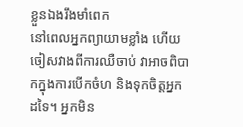ខ្លួនឯងរឹងមាំពេក
នៅពេលអ្នកព្យាយាមខ្លាំង ហើយចៀសវាងពីការឈឺចាប់ វាអាចពិបាកក្នុងការបើកចំហ និងទុកចិត្តអ្នកដទៃ។ អ្នកមិន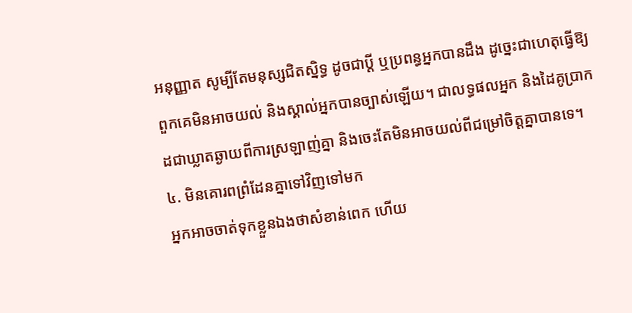អនុញ្ញាត សូម្បីតែមនុស្សជិតស្និទ្ធ ដូចជាប្ដី ឬប្រពន្ធអ្នកបានដឹង ដូច្នេះជាហេតុធ្វើឱ្យពួកគេមិនអាចយល់ និងស្គាល់អ្នកបានច្បាស់ឡើយ។ ជាលទ្ធផលអ្នក និងដៃគូប្រាកដជាឃ្លាតឆ្ងាយពីការស្រឡាញ់គ្នា និងចេះតែមិនអាចយល់ពីជម្រៅចិត្តគ្នាបានទេ។
៤. មិនគោរពព្រំដែនគ្នាទៅវិញទៅមក
អ្នកអាចចាត់ទុកខ្លួនឯងថាសំខាន់ពេក ហើយ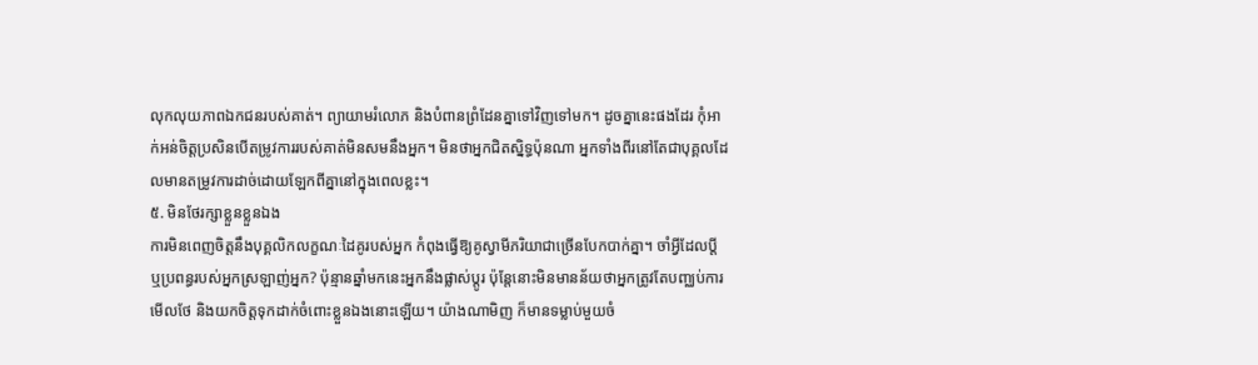លុកលុយភាពឯកជនរបស់គាត់។ ព្យាយាមរំលោភ និងបំពានព្រំដែនគ្នាទៅវិញទៅមក។ ដូចគ្នានេះផងដែរ កុំអាក់អន់ចិត្តប្រសិនបើតម្រូវការរបស់គាត់មិនសមនឹងអ្នក។ មិនថាអ្នកជិតស្និទ្ធប៉ុនណា អ្នកទាំងពីរនៅតែជាបុគ្គលដែលមានតម្រូវការដាច់ដោយឡែកពីគ្នានៅក្នុងពេលខ្លះ។
៥. មិនថែរក្សាខ្លួនខ្លួនឯង
ការមិនពេញចិត្តនឹងបុគ្គលិកលក្ខណៈដៃគូរបស់អ្នក កំពុងធ្វើឱ្យគូស្វាមីភរិយាជាច្រើនបែកបាក់គ្នា។ ចាំអ្វីដែលប្តី ឬប្រពន្ធរបស់អ្នកស្រឡាញ់អ្នក? ប៉ុន្មានឆ្នាំមកនេះអ្នកនឹងផ្លាស់ប្តូរ ប៉ុន្តែនោះមិនមានន័យថាអ្នកត្រូវតែបញ្ឈប់ការមើលថែ និងយកចិត្តទុកដាក់ចំពោះខ្លួនឯងនោះឡើយ។ យ៉ាងណាមិញ ក៏មានទម្លាប់មួយចំ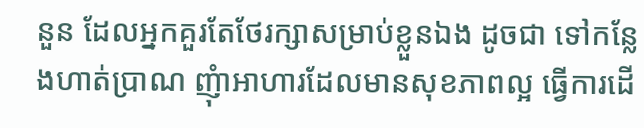នួន ដែលអ្នកគួរតែថែរក្សាសម្រាប់ខ្លួនឯង ដូចជា ទៅកន្លែងហាត់ប្រាណ ញុំាអាហារដែលមានសុខភាពល្អ ធ្វើការដើ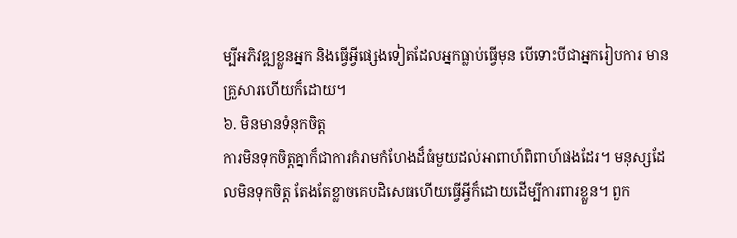ម្បីអភិវឌ្ឍខ្លួនអ្នក និងធ្វើអ្វីផ្សេងទៀតដែលអ្នកធ្លាប់ធ្វើមុន បើទោះបីជាអ្នករៀបការ មានគ្រួសារហើយក៏ដោយ។
៦. មិនមានទំនុកចិត្ត
ការមិនទុកចិត្តគ្នាក៏ជាការគំរាមកំហែងដ៏ធំមួយដល់អាពាហ៍ពិពាហ៍ផងដែរ។ មនុស្សដែលមិនទុកចិត្ត តែងតែខ្លាចគេបដិសេធហើយធ្វើអ្វីក៏ដោយដើម្បីការពារខ្លួន។ ពួក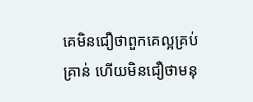គេមិនជឿថាពួកគេល្អគ្រប់គ្រាន់ ហើយមិនជឿថាមនុ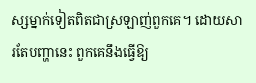ស្សម្នាក់ទៀតពិតជាស្រឡាញ់ពួកគេ។ ដោយសារតែបញ្ហានេះ ពួកគេនឹងធ្វើឱ្យ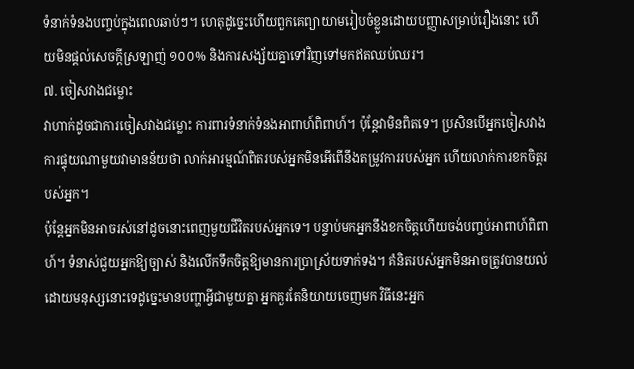ទំនាក់ទំនងបញ្ចប់ក្នុងពេលឆាប់ៗ។ ហេតុដូច្នេះហើយពួកគេព្យាយាមរៀបចំខ្លួនដោយបញ្ញាសម្រាប់រឿងនោះ ហើយមិនផ្តល់សេចក្តីស្រឡាញ់ ១០០% និងការសង្ស័យគ្នាទៅវិញទៅមកឥតឈប់ឈរ។
៧. ចៀសវាងជម្លោះ
វាហាក់ដូចជាការចៀសវាងជម្លោះ ការពារទំនាក់ទំនងអាពាហ៍ពិពាហ៍។ ប៉ុន្តែវាមិនពិតទេ។ ប្រសិនបើអ្នកចៀសវាងការផ្ទុយណាមួយវាមានន័យថា លាក់អារម្មណ៍ពិតរបស់អ្នកមិនអើពើនឹងតម្រូវការរបស់អ្នក ហើយលាក់ការខកចិត្តរបស់អ្នក។
ប៉ុន្តែអ្នកមិនអាចរស់នៅដូចនោះពេញមួយជីវិតរបស់អ្នកទេ។ បន្ទាប់មកអ្នកនឹងខកចិត្តហើយចង់បញ្ចប់អាពាហ៍ពិពាហ៍។ ទំនាស់ជួយអ្នកឱ្យច្បាស់ និងលើកទឹកចិត្តឱ្យមានការប្រាស្រ័យទាក់ទង។ គំនិតរបស់អ្នកមិនអាចត្រូវបានយល់ដោយមនុស្សនោះទេដូច្នេះមានបញ្ហាអ្វីជាមួយគ្នា អ្នកគួរតែនិយាយចេញមក វិធីនេះអ្នក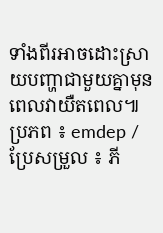ទាំងពីរអាចដោះស្រាយបញ្ហាជាមួយគ្នាមុនពេលវាយឺតពេល៕
ប្រភព ៖ emdep / ប្រែសម្រួល ៖ ភី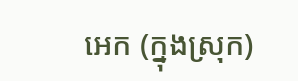អេក (ក្នុងស្រុក)